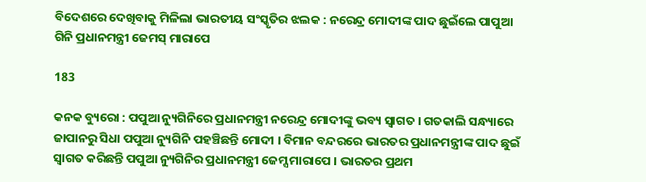ବିଦେଶରେ ଦେଖିବାକୁ ମିଳିଲା ଭାରତୀୟ ସଂସ୍କୃତିର ଝଲକ : ନରେନ୍ଦ୍ର ମୋଦୀଙ୍କ ପାଦ ଛୁଇଁଲେ ପାପୁଆ ଗିନି ପ୍ରଧାନମନ୍ତ୍ରୀ ଜେମସ୍ ମାରାପେ

183

କନକ ବ୍ୟୁରୋ : ପପୁଆ ନ୍ୟୁଗିନିରେ ପ୍ରଧାନମନ୍ତ୍ରୀ ନରେନ୍ଦ୍ର ମୋଦୀଙ୍କୁ ଭବ୍ୟ ସ୍ୱାଗତ । ଗତକାଲି ସନ୍ଧ୍ୟାରେ ଜାପାନରୁ ସିଧା ପପୁଆ ନ୍ୟୁଗିନି ପହଞ୍ଚିଛନ୍ତି ମୋଦୀ । ବିମାନ ବନ୍ଦରରେ ଭାରତର ପ୍ରଧାନମନ୍ତ୍ରୀଙ୍କ ପାଦ ଛୁଇଁ ସ୍ୱାଗତ କରିଛନ୍ତି ପପୁଆ ନ୍ୟୁଗିନିର ପ୍ରଧାନମନ୍ତ୍ରୀ ଜେମ୍ସ ମାରାପେ । ଭାରତର ପ୍ରଥମ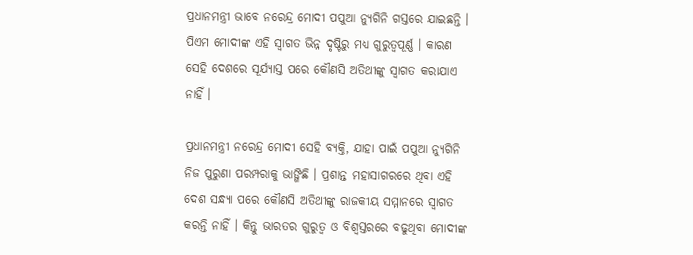ପ୍ରଧାନମନ୍ତ୍ରୀ ଭାବେ ନରେନ୍ଦ୍ର ମୋଦୀ ପପୁଆ ନ୍ୟୁଗିନି ଗସ୍ତରେ ଯାଇଛନ୍ତି । ପିଏମ ମୋଦୀଙ୍କ ଏହି ସ୍ୱାଗତ ଭିନ୍ନ ଦୃଷ୍ଟିରୁ ମଧ୍ୟ ଗୁରୁତ୍ୱପୂର୍ଣ୍ଣ । କାରଣ ସେହି ଦେଶରେ ସୂର୍ଯ୍ୟାସ୍ତ ପରେ କୌଣସି ଅତିଥୀଙ୍କୁ ସ୍ୱାଗତ କରାଯାଏ ନାହିଁ ।

ପ୍ରଧାନମନ୍ତ୍ରୀ ନରେନ୍ଦ୍ର ମୋଦୀ ସେହି ବ୍ୟକ୍ତି, ଯାହା ପାଇଁ ପପୁଆ ନ୍ୟୁଗିନି ନିଜ ପୁରୁଣା ପରମ୍ପରାକୁ ଭାଙ୍ଗିଛି । ପ୍ରଶାନ୍ତ ମହାସାଗରରେ ଥିବା ଏହି ଦେଶ ସନ୍ଧ୍ୟା ପରେ କୌଣସି ଅତିଥୀଙ୍କୁ ରାଜକୀୟ ସମ୍ମାନରେ ସ୍ୱାଗତ କରନ୍ତି ନାହିଁ । କିନ୍ତୁ ଭାରତର ଗୁରୁତ୍ୱ ଓ ବିଶ୍ୱସ୍ତରରେ ବଢୁଥିବା ମୋଦୀଙ୍କ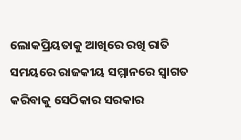ଲୋକପ୍ରିୟତାକୁ ଆଖିରେ ରଖି ରାତି ସମୟରେ ରାଜକୀୟ ସମ୍ମାନରେ ସ୍ୱାଗତ କରିବାକୁ ସେଠିକାର ସରକାର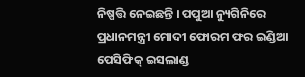ନିଷ୍ପତ୍ତି ନେଇଛନ୍ତି । ପପୁଆ ନ୍ୟୁଗିନିରେ ପ୍ରଧାନମନ୍ତ୍ରୀ ମୋଦୀ ଫୋରମ ଫର ଇଣ୍ଡିଆ ପେସିଫିକ୍ ଇସଲାଣ୍ଡ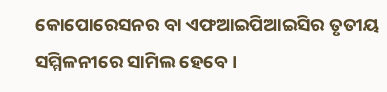କୋପୋରେସନର ବା ଏଫଆଇପିଆଇସିର ତୃତୀୟ ସମ୍ମିଳନୀରେ ସାମିଲ ହେବେ ।